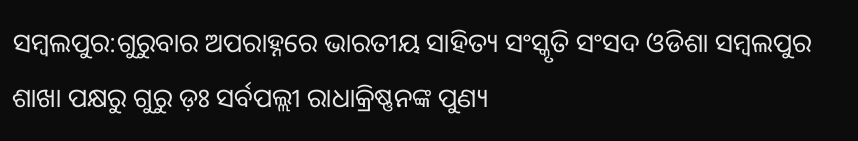ସମ୍ବଲପୁର:ଗୁରୁବାର ଅପରାହ୍ନରେ ଭାରତୀୟ ସାହିତ୍ୟ ସଂସ୍କୃତି ସଂସଦ ଓଡିଶା ସମ୍ବଲପୁର ଶାଖା ପକ୍ଷରୁ ଗୁରୁ ଡ଼ଃ ସର୍ବପଲ୍ଲୀ ରାଧାକ୍ରିଷ୍ଣନଙ୍କ ପୁଣ୍ୟ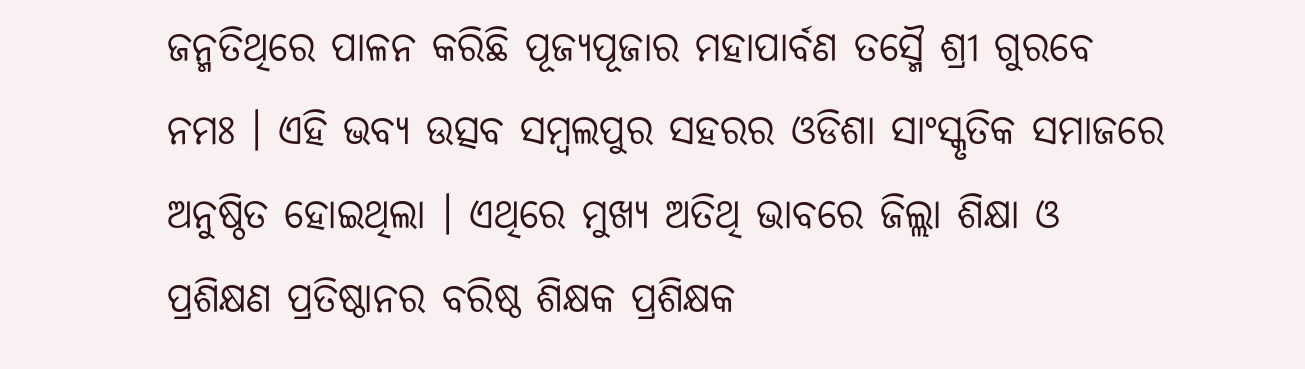ଜନ୍ମତିଥିରେ ପାଳନ କରିଛି ପୂଜ୍ୟପୂଜାର ମହାପାର୍ବଣ ତସ୍ମୈ ଶ୍ରୀ ଗୁରବେ ନମଃ । ଏହି ଭବ୍ୟ ଉତ୍ସବ ସମ୍ବଲପୁର ସହରର ଓଡିଶା ସାଂସ୍କୃତିକ ସମାଜରେ ଅନୁଷ୍ଠିତ ହୋଇଥିଲା । ଏଥିରେ ମୁଖ୍ୟ ଅତିଥି ଭାବରେ ଜିଲ୍ଲା ଶିକ୍ଷା ଓ ପ୍ରଶିକ୍ଷଣ ପ୍ରତିଷ୍ଠାନର ବରିଷ୍ଠ ଶିକ୍ଷକ ପ୍ରଶିକ୍ଷକ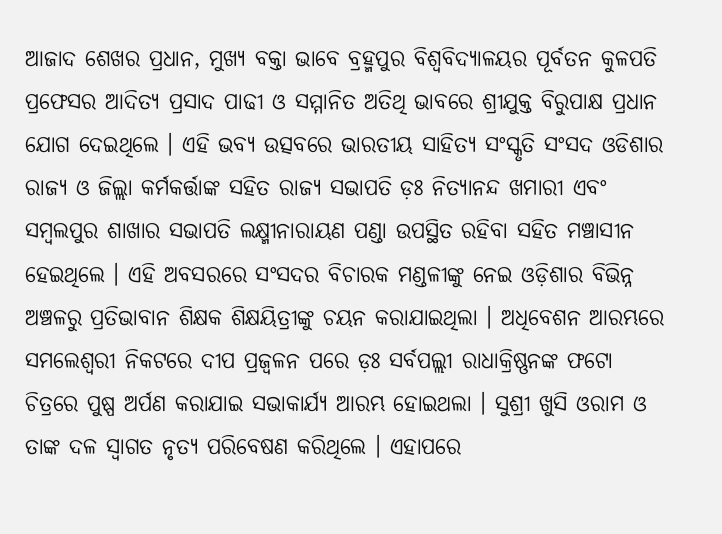ଆଜାଦ ଶେଖର ପ୍ରଧାନ, ମୁଖ୍ୟ ବକ୍ତା ଭାବେ ବ୍ରହ୍ମପୁର ବିଶ୍ଵବିଦ୍ୟାଳୟର ପୂର୍ବତନ କୁଳପତି ପ୍ରଫେସର ଆଦିତ୍ୟ ପ୍ରସାଦ ପାଢୀ ଓ ସମ୍ମାନିତ ଅତିଥି ଭାବରେ ଶ୍ରୀଯୁକ୍ତ ବିରୁପାକ୍ଷ ପ୍ରଧାନ ଯୋଗ ଦେଇଥିଲେ । ଏହି ଭବ୍ୟ ଉତ୍ସବରେ ଭାରତୀୟ ସାହିତ୍ୟ ସଂସ୍କୃତି ସଂସଦ ଓଡିଶାର ରାଜ୍ୟ ଓ ଜିଲ୍ଲା କର୍ମକର୍ତ୍ତାଙ୍କ ସହିତ ରାଜ୍ୟ ସଭାପତି ଡ଼ଃ ନିତ୍ୟାନନ୍ଦ ଖମାରୀ ଏବଂ ସମ୍ବଲପୁର ଶାଖାର ସଭାପତି ଲକ୍ଷ୍ମୀନାରାୟଣ ପଣ୍ଡା ଉପସ୍ଥିତ ରହିବା ସହିତ ମଞ୍ଚାସୀନ ହେଇଥିଲେ । ଏହି ଅବସରରେ ସଂସଦର ବିଚାରକ ମଣ୍ଡଳୀଙ୍କୁ ନେଇ ଓଡ଼ିଶାର ବିଭିନ୍ନ ଅଞ୍ଚଳରୁ ପ୍ରତିଭାବାନ ଶିକ୍ଷକ ଶିକ୍ଷୟିତ୍ରୀଙ୍କୁ ଚୟନ କରାଯାଇଥିଲା । ଅଧିବେଶନ ଆରମ୍ଭରେ ସମଲେଶ୍ଵରୀ ନିକଟରେ ଦୀପ ପ୍ରଜ୍ବଳନ ପରେ ଡ଼ଃ ସର୍ବପଲ୍ଲୀ ରାଧାକ୍ରିଷ୍ଣନଙ୍କ ଫଟୋ ଚିତ୍ରରେ ପୁଷ୍ପ ଅର୍ପଣ କରାଯାଇ ସଭାକାର୍ଯ୍ୟ ଆରମ୍ଭ ହୋଇଥଲା । ସୁଶ୍ରୀ ଖୁସି ଓରାମ ଓ ତାଙ୍କ ଦଳ ସ୍ବାଗତ ନୃତ୍ୟ ପରିବେଷଣ କରିଥିଲେ । ଏହାପରେ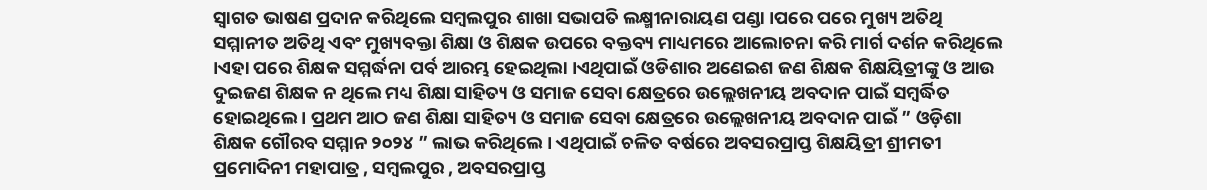ସ୍ବାଗତ ଭାଷଣ ପ୍ରଦାନ କରିଥିଲେ ସମ୍ବଲପୁର ଶାଖା ସଭାପତି ଲକ୍ଷ୍ମୀନାରାୟଣ ପଣ୍ଡା ।ପରେ ପରେ ମୁଖ୍ୟ ଅତିଥି ସମ୍ମାନୀତ ଅତିଥି ଏବଂ ମୁଖ୍ୟବକ୍ତା ଶିକ୍ଷା ଓ ଶିକ୍ଷକ ଉପରେ ବକ୍ତବ୍ୟ ମାଧ୍ୟମରେ ଆଲୋଚନା କରି ମାର୍ଗ ଦର୍ଶନ କରିଥିଲେ ।ଏହା ପରେ ଶିକ୍ଷକ ସମ୍ମର୍ଦ୍ଧନା ପର୍ବ ଆରମ୍ଭ ହେଇଥିଲା ।ଏଥିପାଇଁ ଓଡିଶାର ଅଣେଇଶ ଜଣ ଶିକ୍ଷକ ଶିକ୍ଷୟିତ୍ରୀଙ୍କୁ ଓ ଆଉ ଦୁଇଜଣ ଶିକ୍ଷକ ନ ଥିଲେ ମଧ୍ୟ ଶିକ୍ଷା ସାହିତ୍ୟ ଓ ସମାଜ ସେବା କ୍ଷେତ୍ରରେ ଉଲ୍ଲେଖନୀୟ ଅବଦାନ ପାଇଁ ସମ୍ବର୍ଦ୍ଧିତ ହୋଇଥିଲେ । ପ୍ରଥମ ଆଠ ଜଣ ଶିକ୍ଷା ସାହିତ୍ୟ ଓ ସମାଜ ସେବା କ୍ଷେତ୍ରରେ ଉଲ୍ଲେଖନୀୟ ଅବଦାନ ପାଇଁ ” ଓଡ଼ିଶା ଶିକ୍ଷକ ଗୌରବ ସମ୍ମାନ ୨୦୨୪ ” ଲାଭ କରିଥିଲେ । ଏଥିପାଇଁ ଚଳିତ ବର୍ଷରେ ଅବସରପ୍ରାପ୍ତ ଶିକ୍ଷୟିତ୍ରୀ ଶ୍ରୀମତୀ ପ୍ରମୋଦିନୀ ମହାପାତ୍ର , ସମ୍ବଲପୁର , ଅବସରପ୍ରାପ୍ତ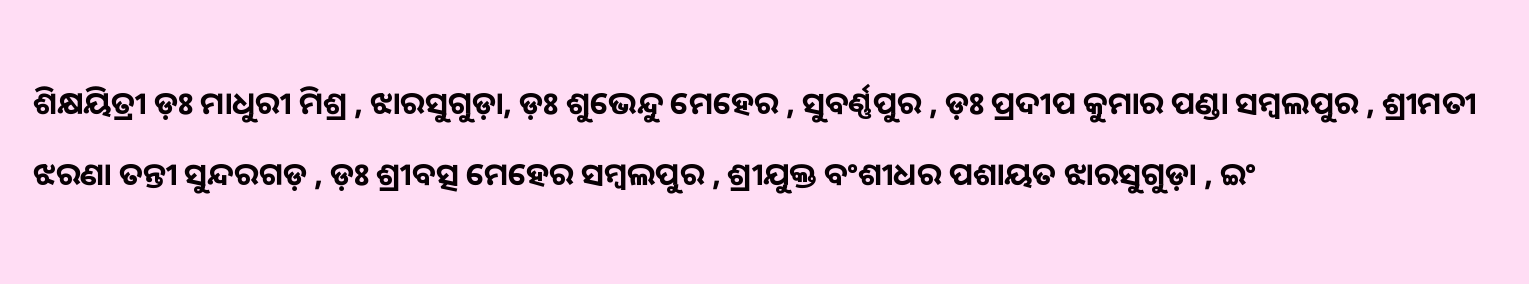ଶିକ୍ଷୟିତ୍ରୀ ଡ଼ଃ ମାଧୁରୀ ମିଶ୍ର , ଝାରସୁଗୁଡ଼ା, ଡ଼ଃ ଶୁଭେନ୍ଦୁ ମେହେର , ସୁବର୍ଣ୍ଣପୁର , ଡ଼ଃ ପ୍ରଦୀପ କୁମାର ପଣ୍ଡା ସମ୍ବଲପୁର , ଶ୍ରୀମତୀ ଝରଣା ତନ୍ତୀ ସୁନ୍ଦରଗଡ଼ , ଡ଼ଃ ଶ୍ରୀବତ୍ସ ମେହେର ସମ୍ବଲପୁର , ଶ୍ରୀଯୁକ୍ତ ବଂଶୀଧର ପଶାୟତ ଝାରସୁଗୁଡ଼ା , ଇଂ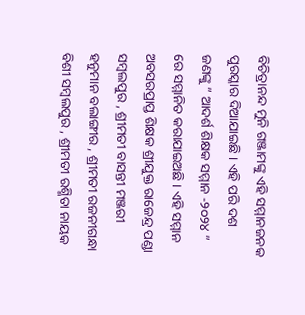ବିଚିତ୍ରାନନ୍ଦ ମୁନି ଗଞ୍ଜାମଙ୍କୁ ଏହି ସମ୍ମାନଜନକ ପୁରସ୍କାର ଦିଆଯାଇଛି । ଏହି ପରି ଦଶ ଜଣଙ୍କୁ ” ଆଦର୍ଶ ଶିକ୍ଷକ ସମ୍ମାନ -୨୦୨୪ ” ରେ ସମ୍ମାନିତ କରାଯାଇଅଛି । ଏହି ସମ୍ମାନ ଅବସରପ୍ରାପ୍ତ ଶିକ୍ଷକ ଶ୍ରୀଯୁକ୍ତ ରାଜେନ୍ଦ୍ର ପଣ୍ଡା ସମ୍ବଲପୁର , ଶ୍ରୀମତୀ ବାସନ୍ତୀ ମଞ୍ଜରୀ ହନୁମାନ ବଲାଙ୍ଗୀର , ଶ୍ରୀମତୀ ରଜନୀଗନ୍ଧା ବିଶୀ ସମ୍ବଲପୁର , ଶ୍ରୀମତୀ ରଶ୍ମିତା ନାୟକ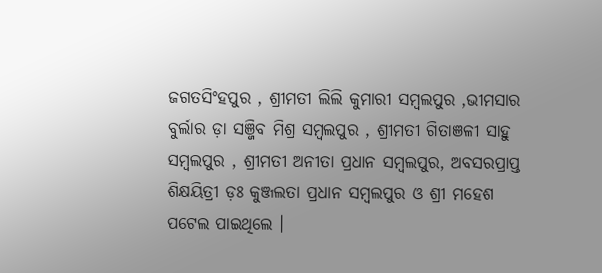ଜଗତସିଂହପୁର , ଶ୍ରୀମତୀ ଲିଲି କୁମାରୀ ସମ୍ବଲପୁର ,ଭୀମସାର ବୁର୍ଲାର ଡ଼ା ସଞ୍ଜିବ ମିଶ୍ର ସମ୍ବଲପୁର , ଶ୍ରୀମତୀ ଗିତାଞଳୀ ସାହୁ ସମ୍ବଲପୁର , ଶ୍ରୀମତୀ ଅନୀତା ପ୍ରଧାନ ସମ୍ବଲପୁର, ଅବସରପ୍ରାପ୍ତ ଶିକ୍ଷୟିତ୍ରୀ ଡ଼ଃ କୁଞ୍ଜଲତା ପ୍ରଧାନ ସମ୍ବଲପୁର ଓ ଶ୍ରୀ ମହେଶ ପଟେଲ ପାଇଥିଲେ ।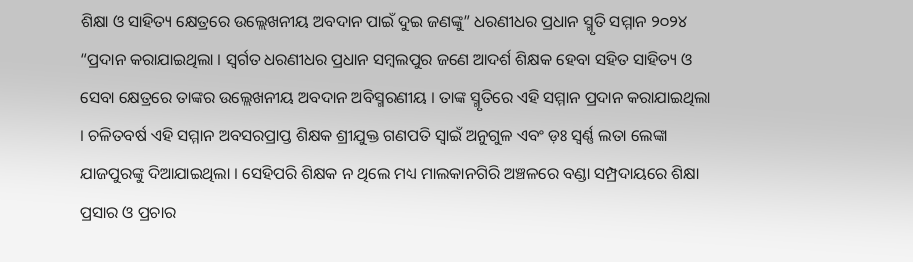ଶିକ୍ଷା ଓ ସାହିତ୍ୟ କ୍ଷେତ୍ରରେ ଉଲ୍ଲେଖନୀୟ ଅବଦାନ ପାଇଁ ଦୁଇ ଜଣଙ୍କୁ” ଧରଣୀଧର ପ୍ରଧାନ ସ୍ମୃତି ସମ୍ମାନ ୨୦୨୪ “ପ୍ରଦାନ କରାଯାଇଥିଲା । ସ୍ବର୍ଗତ ଧରଣୀଧର ପ୍ରଧାନ ସମ୍ବଲପୁର ଜଣେ ଆଦର୍ଶ ଶିକ୍ଷକ ହେବା ସହିତ ସାହିତ୍ୟ ଓ ସେବା କ୍ଷେତ୍ରରେ ତାଙ୍କର ଉଲ୍ଲେଖନୀୟ ଅବଦାନ ଅବିସ୍ମରଣୀୟ । ତାଙ୍କ ସ୍ମୃତିରେ ଏହି ସମ୍ମାନ ପ୍ରଦାନ କରାଯାଇଥିଲା । ଚଳିତବର୍ଷ ଏହି ସମ୍ମାନ ଅବସରପ୍ରାପ୍ତ ଶିକ୍ଷକ ଶ୍ରୀଯୁକ୍ତ ଗଣପତି ସ୍ବାଇଁ ଅନୁଗୁଳ ଏବଂ ଡ଼ଃ ସ୍ବର୍ଣ୍ଣ ଲତା ଲେଙ୍କା ଯାଜପୁରଙ୍କୁ ଦିଆଯାଇଥିଲା । ସେହିପରି ଶିକ୍ଷକ ନ ଥିଲେ ମଧ୍ୟ ମାଲକାନଗିରି ଅଞ୍ଚଳରେ ବଣ୍ଡା ସମ୍ପ୍ରଦାୟରେ ଶିକ୍ଷା ପ୍ରସାର ଓ ପ୍ରଚାର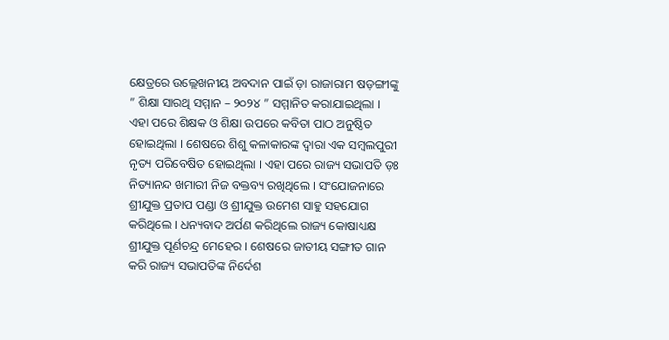କ୍ଷେତ୍ରରେ ଉଲ୍ଲେଖନୀୟ ଅବଦାନ ପାଇଁ ଡ଼ା ରାଜାରାମ ଷଡ଼ଙ୍ଗୀଙ୍କୁ ” ଶିକ୍ଷା ସାରଥି ସମ୍ମାନ – ୨୦୨୪ ” ସମ୍ମାନିତ କରାଯାଇଥିଲା ।
ଏହା ପରେ ଶିକ୍ଷକ ଓ ଶିକ୍ଷା ଉପରେ କବିତା ପାଠ ଅନୁଷ୍ଠିତ ହୋଇଥିଲା । ଶେଷରେ ଶିଶୁ କଳାକାରଙ୍କ ଦ୍ବାରା ଏକ ସମ୍ବଲପୁରୀ ନୃତ୍ୟ ପରିବେଷିତ ହୋଇଥିଲା । ଏହା ପରେ ରାଜ୍ୟ ସଭାପତି ଡ଼ଃ ନିତ୍ୟାନନ୍ଦ ଖମାରୀ ନିଜ ବକ୍ତବ୍ୟ ରଖିଥିଲେ । ସଂଯୋଜନାରେ ଶ୍ରୀଯୁକ୍ତ ପ୍ରତାପ ପଣ୍ଡା ଓ ଶ୍ରୀଯୁକ୍ତ ଉମେଶ ସାହୁ ସହଯୋଗ କରିଥିଲେ । ଧନ୍ୟବାଦ ଅର୍ପଣ କରିଥିଲେ ରାଜ୍ୟ କୋଷାଧ୍ୟକ୍ଷ ଶ୍ରୀଯୁକ୍ତ ପୂର୍ଣଚନ୍ଦ୍ର ମେହେର । ଶେଷରେ ଜାତୀୟ ସଙ୍ଗୀତ ଗାନ କରି ରାଜ୍ୟ ସଭାପତିଙ୍କ ନିର୍ଦେଶ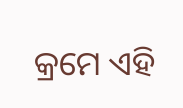କ୍ରମେ ଏହି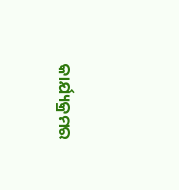କାର୍ଯ୍ୟକ୍ରମର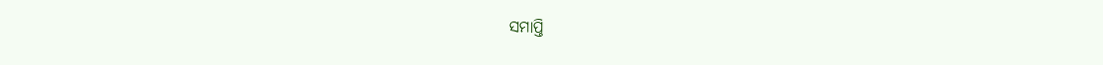ସମାପ୍ତି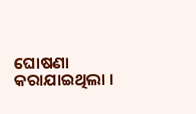ଘୋଷଣା କରାଯାଇଥିଲା ।